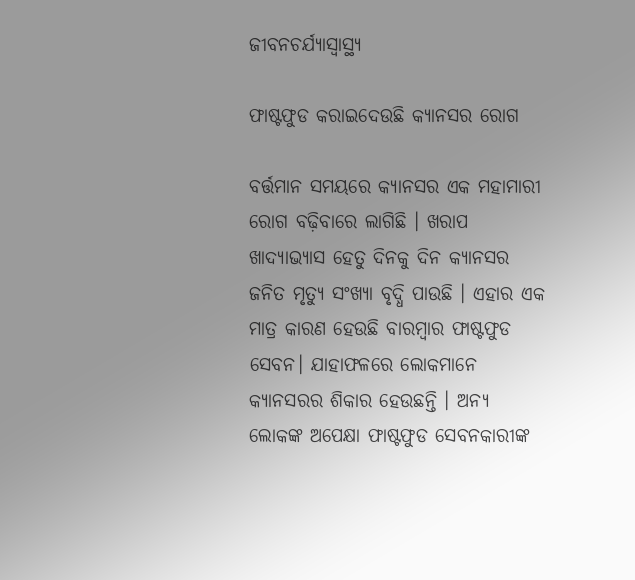ଜୀବନଚର୍ଯ୍ୟାସ୍ୱାସ୍ଥ୍ୟ

ଫାଷ୍ଟଫୁଡ କରାଇଦେଉଛି କ୍ୟାନସର ରୋଗ

ବର୍ତ୍ତମାନ ସମୟରେ କ୍ୟାନସର ଏକ ମହାମାରୀ ରୋଗ ବଢ଼ିବାରେ ଲାଗିଛି । ଖରାପ ଖାଦ୍ୟାଭ୍ୟାସ ହେତୁ ଦିନକୁ ଦିନ କ୍ୟାନସର ଜନିତ ମୃତ୍ୟୁ ସଂଖ୍ୟା ବୃଦ୍ଧି ପାଉଛି । ଏହାର ଏକ ମାତ୍ର କାରଣ ହେଉଛି ବାରମ୍ବାର ଫାଷ୍ଟଫୁଡ ସେବନ। ଯାହାଫଳରେ ଲୋକମାନେ କ୍ୟାନସରର ଶିକାର ହେଉଛନ୍ତି । ଅନ୍ୟ ଲୋକଙ୍କ ଅପେକ୍ଷା ଫାଷ୍ଟଫୁଡ ସେବନକାରୀଙ୍କ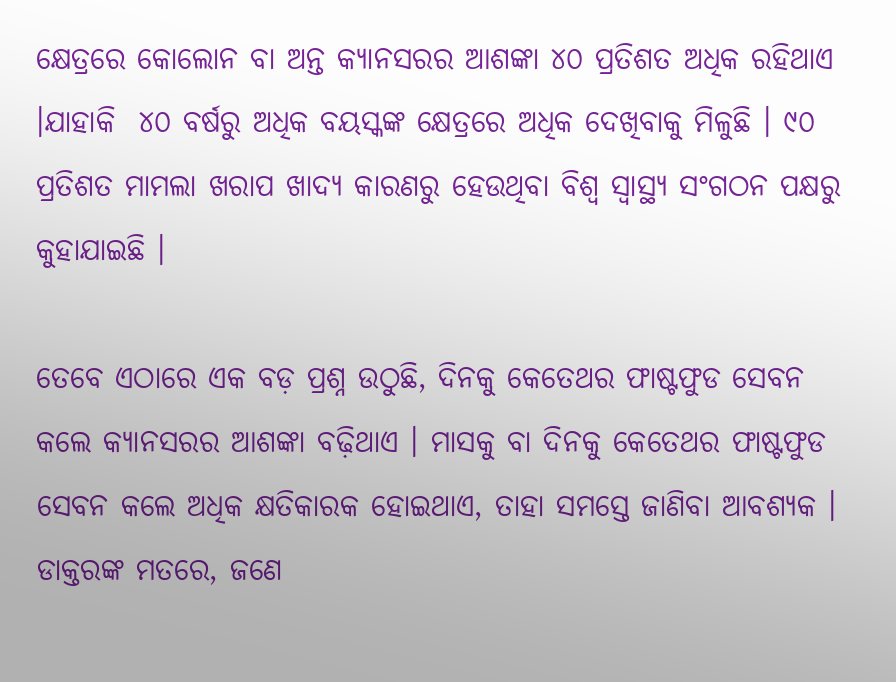କ୍ଷେତ୍ରରେ କୋଲୋନ ବା ଅନ୍ତ କ୍ୟାନସରର ଆଶଙ୍କା ୪୦ ପ୍ରତିଶତ ଅଧିକ ରହିଥାଏ ।ଯାହାକି  ୪୦ ବର୍ଷରୁ ଅଧିକ ବୟସ୍କଙ୍କ କ୍ଷେତ୍ରରେ ଅଧିକ ଦେଖିବାକୁ ମିଳୁଛି । ୯୦ ପ୍ରତିଶତ ମାମଲା ଖରାପ ଖାଦ୍ୟ କାରଣରୁ ହେଉଥିବା ବିଶ୍ୱ ସ୍ୱାସ୍ଥ୍ୟ ସଂଗଠନ ପକ୍ଷରୁ କୁହାଯାଇଛି ।

ତେବେ ଏଠାରେ ଏକ ବଡ଼ ପ୍ରଶ୍ନ ଉଠୁଛି, ଦିନକୁ କେତେଥର ଫାଷ୍ଟଫୁଡ ସେବନ କଲେ କ୍ୟାନସରର ଆଶଙ୍କା ବଢ଼ିଥାଏ । ମାସକୁ ବା ଦିନକୁ କେତେଥର ଫାଷ୍ଟଫୁଡ ସେବନ କଲେ ଅଧିକ କ୍ଷତିକାରକ ହୋଇଥାଏ, ତାହା ସମସ୍ତେ ଜାଣିବା ଆବଶ୍ୟକ । ଡାକ୍ତରଙ୍କ ମତରେ, ଜଣେ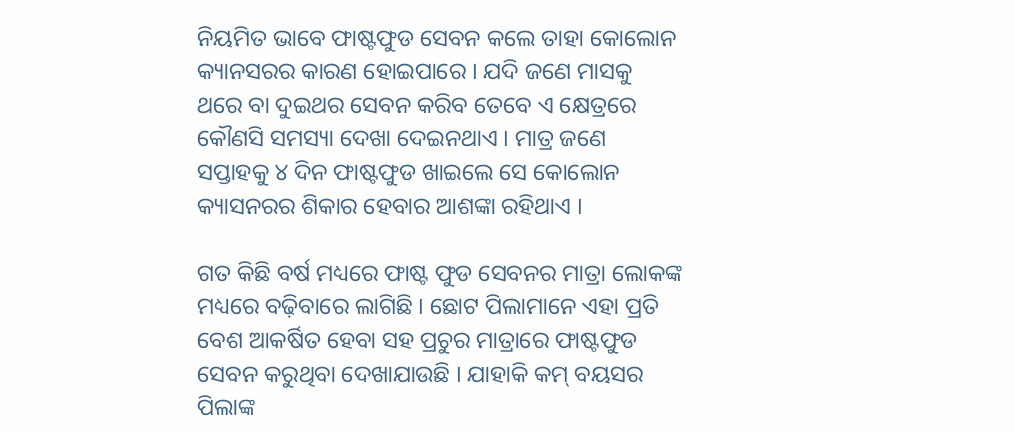ନିୟମିତ ଭାବେ ଫାଷ୍ଟଫୁଡ ସେବନ କଲେ ତାହା କୋଲୋନ କ୍ୟାନସରର କାରଣ ହୋଇପାରେ । ଯଦି ଜଣେ ମାସକୁ ଥରେ ବା ଦୁଇଥର ସେବନ କରିବ ତେବେ ଏ କ୍ଷେତ୍ରରେ କୌଣସି ସମସ୍ୟା ଦେଖା ଦେଇନଥାଏ । ମାତ୍ର ଜଣେ ସପ୍ତାହକୁ ୪ ଦିନ ଫାଷ୍ଟଫୁଡ ଖାଇଲେ ସେ କୋଲୋନ କ୍ୟାସନରର ଶିକାର ହେବାର ଆଶଙ୍କା ରହିଥାଏ ।

ଗତ କିଛି ବର୍ଷ ମଧ୍ୟରେ ଫାଷ୍ଟ ଫୁଡ ସେବନର ମାତ୍ରା ଲୋକଙ୍କ ମଧ୍ୟରେ ବଢ଼ିବାରେ ଲାଗିଛି । ଛୋଟ ପିଲାମାନେ ଏହା ପ୍ରତି ବେଶ ଆକର୍ଷିତ ହେବା ସହ ପ୍ରଚୁର ମାତ୍ରାରେ ଫାଷ୍ଟଫୁଡ ସେବନ କରୁଥିବା ଦେଖାଯାଉଛି । ଯାହାକି କମ୍ ବୟସର ପିଲାଙ୍କ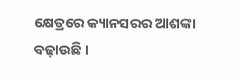କ୍ଷେତ୍ରରେ କ୍ୟାନସରର ଆଶଙ୍କା ବଢ଼ାଉଛି ।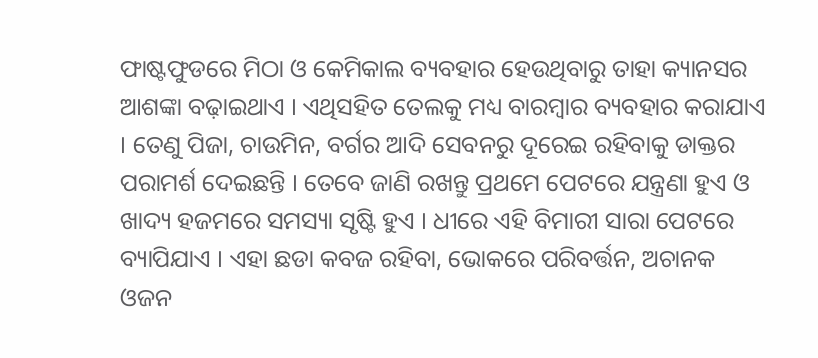ଫାଷ୍ଟଫୁଡରେ ମିଠା ଓ କେମିକାଲ ବ୍ୟବହାର ହେଉଥିବାରୁ ତାହା କ୍ୟାନସର ଆଶଙ୍କା ବଢ଼ାଇଥାଏ । ଏଥିସହିତ ତେଲକୁ ମଧ୍ୟ ବାରମ୍ବାର ବ୍ୟବହାର କରାଯାଏ । ତେଣୁ ପିଜା, ଚାଉମିନ, ବର୍ଗର ଆଦି ସେବନରୁ ଦୂରେଇ ରହିବାକୁ ଡାକ୍ତର ପରାମର୍ଶ ଦେଇଛନ୍ତି । ତେବେ ଜାଣି ରଖନ୍ତୁ ପ୍ରଥମେ ପେଟରେ ଯନ୍ତ୍ରଣା ହୁଏ ଓ ଖାଦ୍ୟ ହଜମରେ ସମସ୍ୟା ସୃଷ୍ଟି ହୁଏ । ଧୀରେ ଏହି ବିମାରୀ ସାରା ପେଟରେ ବ୍ୟାପିଯାଏ । ଏହା ଛଡା କବଜ ରହିବା, ଭୋକରେ ପରିବର୍ତ୍ତନ, ଅଚାନକ ଓଜନ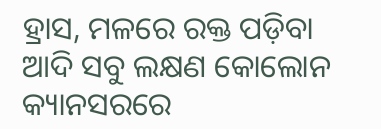ହ୍ରାସ, ମଳରେ ରକ୍ତ ପଡ଼ିବା ଆଦି ସବୁ ଲକ୍ଷଣ କୋଲୋନ କ୍ୟାନସରରେ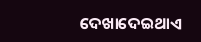ଦେଖାଦେଇଥାଏ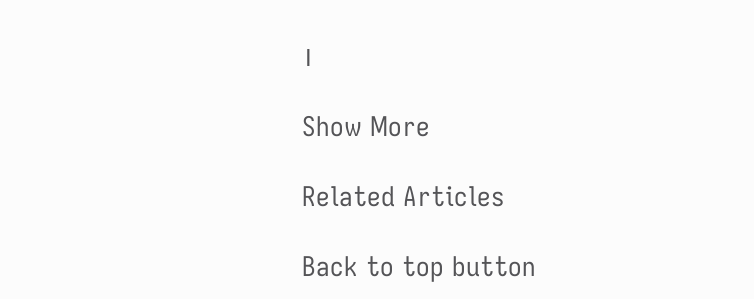।

Show More

Related Articles

Back to top button